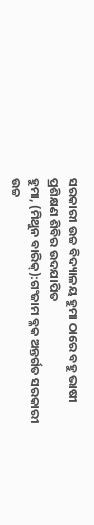ସରକାରୀ ଉଚ୍ଚ ବିଦ୍ୟାଳୟ ହୁମା ଠାରେ ବହୁ ଭାଷୀ ପ୍ରଶିକ୍ଷଣ ଶିବିର ଉଦଯାପିତ
ହୁମା, (ମିଥୁନ ବାରିକ୍):ଗଂଜାମ ବ୍ଳକ ଅନ୍ତର୍ଗତ ସରକାରୀ ଉଚ୍ଚ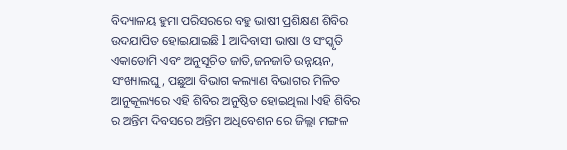ବିଦ୍ୟାଳୟ ହୁମା ପରିସରରେ ବହୁ ଭାଷୀ ପ୍ରଶିକ୍ଷଣ ଶିବିର ଉଦଯାପିତ ହୋଇଯାଇଛି l ଆଦିବାସୀ ଭାଷା ଓ ସଂସ୍କୃତି ଏକାଡୋମି ଏବଂ ଅନୁସୂଚିତ ଜାତି,ଜନଜାତି ଉନ୍ନୟନ, ସଂଖ୍ୟାଲଘୁ, ପଛୁଆ ବିଭାଗ କଲ୍ୟାଣ ବିଭାଗର ମିଳିତ ଆନୁକୂଲ୍ୟରେ ଏହି ଶିବିର ଅନୁଷ୍ଠିତ ହୋଇଥିଲା lଏହି ଶିବିର ର ଅନ୍ତିମ ଦିବସରେ ଅନ୍ତିମ ଅଧିବେଶନ ରେ ଜିଲ୍ଲା ମଙ୍ଗଳ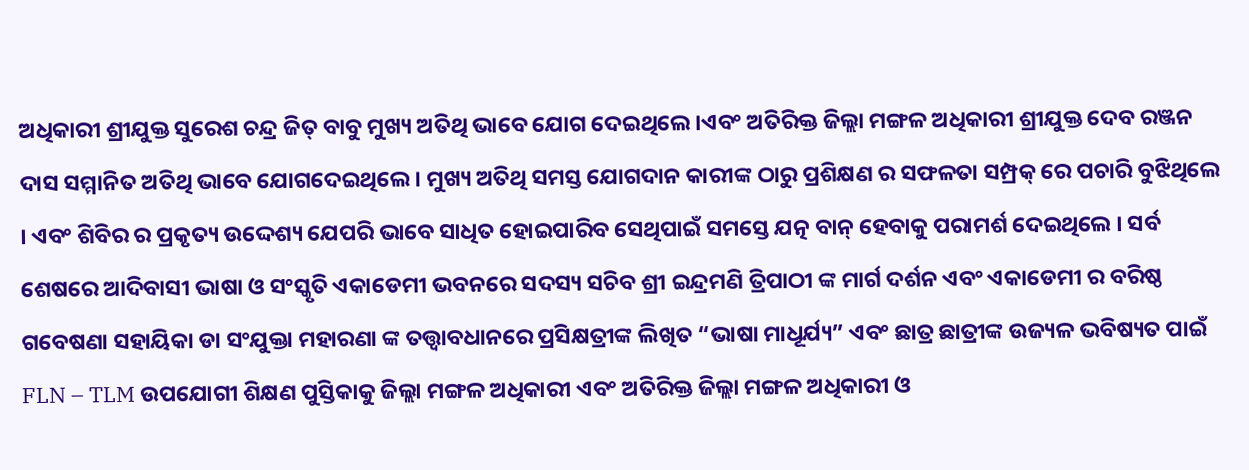ଅଧିକାରୀ ଶ୍ରୀଯୁକ୍ତ ସୁରେଶ ଚନ୍ଦ୍ର ଜିତ୍ ବାବୁ ମୁଖ୍ୟ ଅତିଥି ଭାବେ ଯୋଗ ଦେଇଥିଲେ ।ଏବଂ ଅତିରିକ୍ତ ଜିଲ୍ଲା ମଙ୍ଗଳ ଅଧିକାରୀ ଶ୍ରୀଯୁକ୍ତ ଦେବ ରଞ୍ଜନ ଦାସ ସମ୍ମାନିତ ଅତିଥି ଭାବେ ଯୋଗଦେଇଥିଲେ । ମୁଖ୍ୟ ଅତିଥି ସମସ୍ତ ଯୋଗଦାନ କାରୀଙ୍କ ଠାରୁ ପ୍ରଶିକ୍ଷଣ ର ସଫଳତା ସମ୍ପ୍ରକ୍ ରେ ପଚାରି ବୁଝିଥିଲେ । ଏବଂ ଶିବିର ର ପ୍ରକୃତ୍ୟ ଉଦ୍ଦେଶ୍ୟ ଯେପରି ଭାବେ ସାଧିତ ହୋଇପାରିବ ସେଥିପାଇଁ ସମସ୍ତେ ଯତ୍ନ ବାନ୍ ହେବାକୁ ପରାମର୍ଶ ଦେଇଥିଲେ । ସର୍ବ ଶେଷରେ ଆଦିବାସୀ ଭାଷା ଓ ସଂସ୍କୃତି ଏକାଡେମୀ ଭବନରେ ସଦସ୍ୟ ସଚିବ ଶ୍ରୀ ଇନ୍ଦ୍ରମଣି ତ୍ରିପାଠୀ ଙ୍କ ମାର୍ଗ ଦର୍ଶନ ଏବଂ ଏକାଡେମୀ ର ବରିଷ୍ଠ ଗବେଷଣା ସହାୟିକା ଡା ସଂଯୁକ୍ତା ମହାରଣା ଙ୍କ ତତ୍ତ୍ଵାବଧାନରେ ପ୍ରସିକ୍ଷତ୍ରୀଙ୍କ ଲିଖିତ “ଭାଷା ମାଧୂର୍ଯ୍ୟ” ଏବଂ ଛାତ୍ର ଛାତ୍ରୀଙ୍କ ଉଜ୍ୟଳ ଭବିଷ୍ୟତ ପାଇଁ FLN – TLM ଉପଯୋଗୀ ଶିକ୍ଷଣ ପୁସ୍ତିକାକୁ ଜିଲ୍ଲା ମଙ୍ଗଳ ଅଧିକାରୀ ଏବଂ ଅତିରିକ୍ତ ଜିଲ୍ଲା ମଙ୍ଗଳ ଅଧିକାରୀ ଓ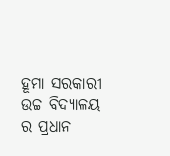ହୂମା ସରକାରୀ ଉଚ୍ଚ ବିଦ୍ୟାଳୟ ର ପ୍ରଧାନ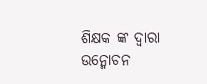ଶିକ୍ଷକ ଙ୍କ ଦ୍ଵାରା ଉନ୍ମୋଚନ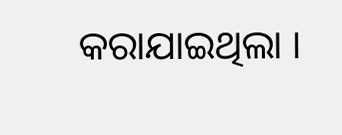କରାଯାଇଥିଲା ।